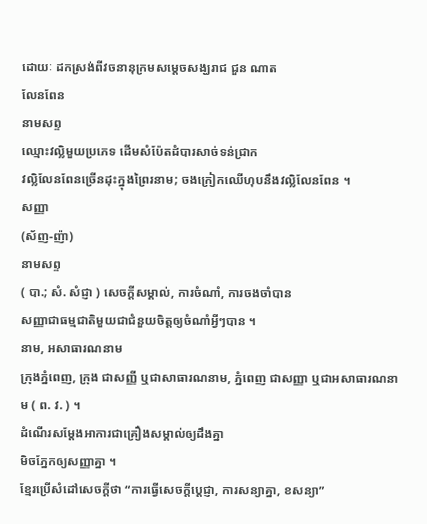ដោយៈ ដកស្រង់ពីវចនានុក្រមសម្តេចសង្ឃរាជ ជួន ណាត
លែនពែន
នាមសព្ទ
ឈ្មោះវល្លិមួយប្រភេទ ដើមសំប៉ែតដំបារសាច់ទន់ជ្រាក
វល្លិលែនពែនច្រើនដុះក្នុងព្រៃរនាម; ចងក្រៀកឈើហុបនឹងវល្លិលែនពែន ។
សញ្ញា
(ស័ញ-ញ៉ា)
នាមសព្ទ
( បា.; សំ. សំជ្ញា ) សេចក្ដីសម្គាល់, ការចំណាំ, ការចងចាំបាន
សញ្ញាជាធម្មជាតិមួយជាជំនួយចិត្តឲ្យចំណាំអ្វីៗបាន ។
នាម, អសាធារណនាម
ក្រុងភ្នំពេញ, ក្រុង ជាសញ្ញី ឬជាសាធារណនាម, ភ្នំពេញ ជាសញ្ញា ឬជាអសាធារណនាម ( ព. វ. ) ។
ដំណើរសម្ដែងអាការជាគ្រឿងសម្គាល់ឲ្យដឹងគ្នា
មិចភ្នែកឲ្យសញ្ញាគ្នា ។
ខ្មែរប្រើសំដៅសេចក្ដីថា “ការធ្វើសេចក្ដីប្ដេជ្ញា, ការសន្យាគ្នា, ខសន្យា”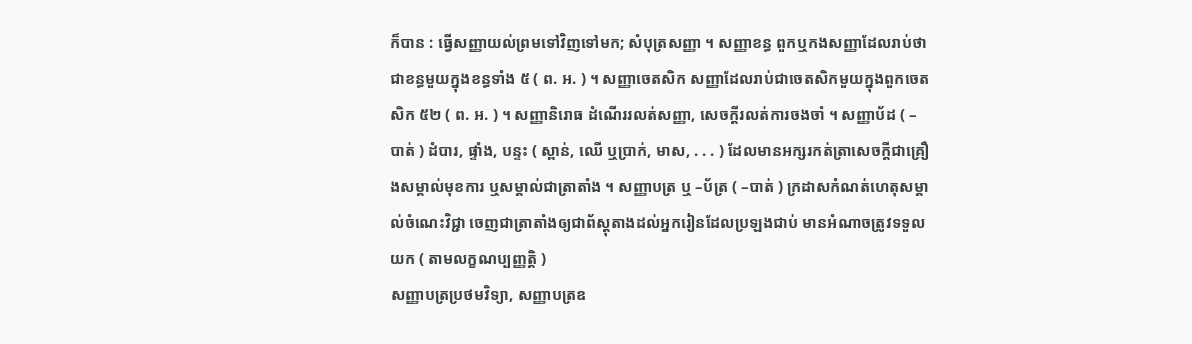ក៏បាន : ធ្វើសញ្ញាយល់ព្រមទៅវិញទៅមក; សំបុត្រសញ្ញា ។ សញ្ញាខន្ធ ពួកឬកងសញ្ញាដែលរាប់ថាជាខន្ធមួយក្នុងខន្ធទាំង ៥ ( ព. អ. ) ។ សញ្ញាចេតសិក សញ្ញាដែលរាប់ជាចេតសិកមួយក្នុងពួកចេតសិក ៥២ ( ព. អ. ) ។ សញ្ញានិរោធ ដំណើររលត់សញ្ញា, សេចក្ដីរលត់ការចងចាំ ។ សញ្ញាប័ដ ( –បាត់ ) ដំបារ, ផ្ទាំង, បន្ទះ ( ស្ពាន់, ឈើ ឬប្រាក់, មាស, . . . ) ដែលមានអក្សរកត់ត្រាសេចក្ដីជាគ្រឿងសម្គាល់មុខការ ឬសម្គាល់ជាត្រាតាំង ។ សញ្ញាបត្រ ឬ –ប័ត្រ ( –បាត់ ) ក្រដាសកំណត់ហេតុសម្គាល់ចំណេះវិជ្ជា ចេញជាត្រាតាំងឲ្យជាព័ស្ដុតាងដល់អ្នករៀនដែលប្រឡងជាប់ មានអំណាចត្រូវទទួលយក ( តាមលក្ខណប្បញ្ញត្តិ )
សញ្ញាបត្រប្រថមវិទ្យា, សញ្ញាបត្រឧ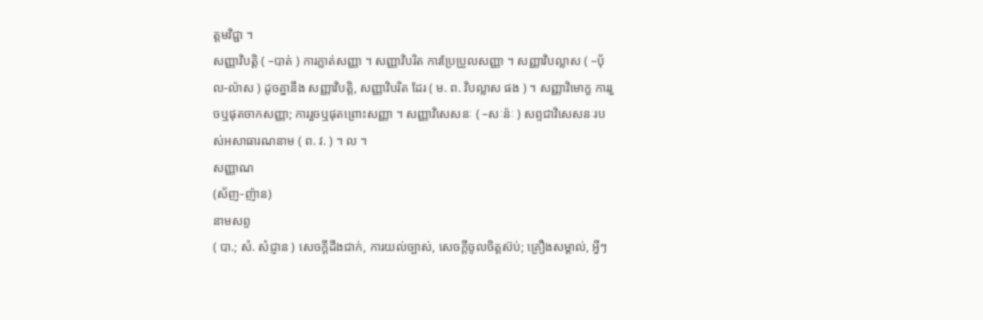ត្ដមវិជ្ជា ។
សញ្ញាវិបត្ដិ ( –បាត់ ) ការភ្លាត់សញ្ញា ។ សញ្ញាវិបរិត ការប្រែប្រួលសញ្ញា ។ សញ្ញាវិបល្លាស ( –បុ័ល-ល៉ាស ) ដូចគ្នានឹង សញ្ញាវិបត្តិ, សញ្ញាវិបរិត ដែរ ( ម. ព. វិបល្លាស ផង ) ។ សញ្ញាវិមោក្ខ ការរួចឬផុតចាកសញ្ញា; ការរួចឬផុតព្រោះសញ្ញា ។ សញ្ញាវិសេសនៈ ( –សៈន៉ៈ ) សព្ទជាវិសេសនៈរបស់អសាធារណនាម ( ព. វ. ) ។ ល ។
សញ្ញាណ
(ស័ញ-ញ៉ាន)
នាមសព្ទ
( បា.; សំ. សំជ្ញាន ) សេចក្ដីដឹងជាក់, ការយល់ច្បាស់, សេចក្ដីចូលចិត្តស៊ប់; គ្រឿងសម្គាល់, អ្វីៗ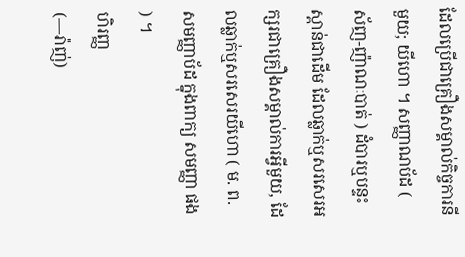ដែលប្រើជាគ្រឿងសម្គាល់កិច្ចការនីមួយ; យីហោ ។ សញ្ញាណប័ដ ( ស័ញ-ញ៉ាណៈបាត់ ) ដំបារឬបន្ទះស្ពាន់ជាដើម ដែលឆ្លាក់ឬសរសេរអក្សរជាគ្រឿងសម្គាល់ការអ្វីមួយ, ដែលឆ្លាក់ឬសរសេរយីហោ ( ម. ព. សមញ្ញាប័ដ ក្នុងពាក្យ សមញ្ញា ផង ) ។
ហិរញ្ញ
(—រ៉ាញ់)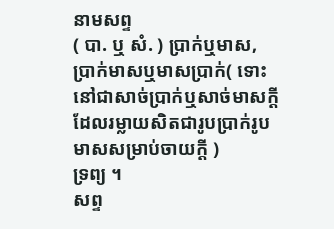នាមសព្ទ
( បា. ឬ សំ. ) ប្រាក់ឬមាស, ប្រាក់មាសឬមាសប្រាក់( ទោះនៅជាសាច់ប្រាក់ឬសាច់មាសក្ដី ដែលរម្លាយសិតជារូបប្រាក់រូបមាសសម្រាប់ចាយក្ដី )
ទ្រព្យ ។
សព្ទ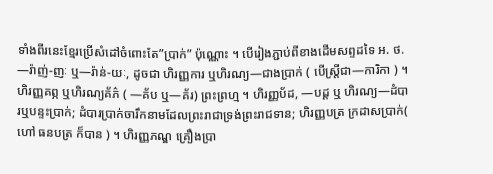ទាំងពីរនេះខ្មែរប្រើសំដៅចំពោះតែ”ប្រាក់” ប៉ុណ្ណោះ ។ បើរៀងភ្ជាប់ពីខាងដើមសព្ទដទៃ អ. ថ. —រ៉ាញ់-ញៈ ឬ—រ៉ាន់-យៈ, ដូចជា ហិរញ្ញការ ឬហិរណ្យ—ជាងប្រាក់ ( បើស្ត្រីជា—ការិកា ) ។ ហិរញ្ញគព្ភ ឬហិរណ្យគ័ភ៌ ( —គ័ប ឬ—គ័រ) ព្រះព្រហ្ម ។ ហិរញ្ញប័ដ, —បដ្ដ ឬ ហិរណ្យ—ដំបារឬបន្ទះប្រាក់; ដំបារប្រាក់ចារឹកនាមដែលព្រះរាជាទ្រង់ព្រះរាជទាន; ហិរញ្ញបត្រ ក្រដាសប្រាក់( ហៅ ធនបត្រ ក៏បាន ) ។ ហិរញ្ញភណ្ឌ គ្រឿងប្រា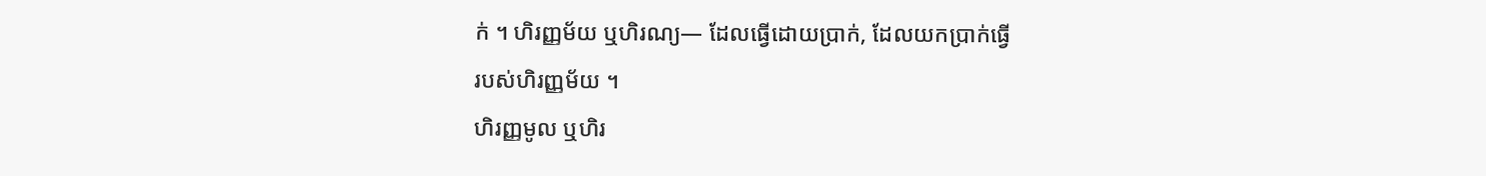ក់ ។ ហិរញ្ញម័យ ឬហិរណ្យ— ដែលធ្វើដោយប្រាក់, ដែលយកប្រាក់ធ្វើ
របស់ហិរញ្ញម័យ ។
ហិរញ្ញមូល ឬហិរ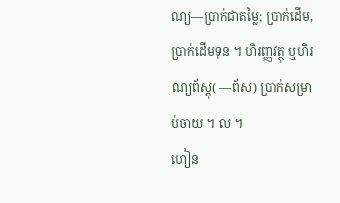ណ្យ—ប្រាក់ជាតម្លៃ; ប្រាក់ដើម, ប្រាក់ដើមទុន ។ ហិរញ្ញវត្ថុ ឬហិរណ្យព័ស្ដុ( —ព័ស) ប្រាក់សម្រាប់ចាយ ។ ល ។
ហៀន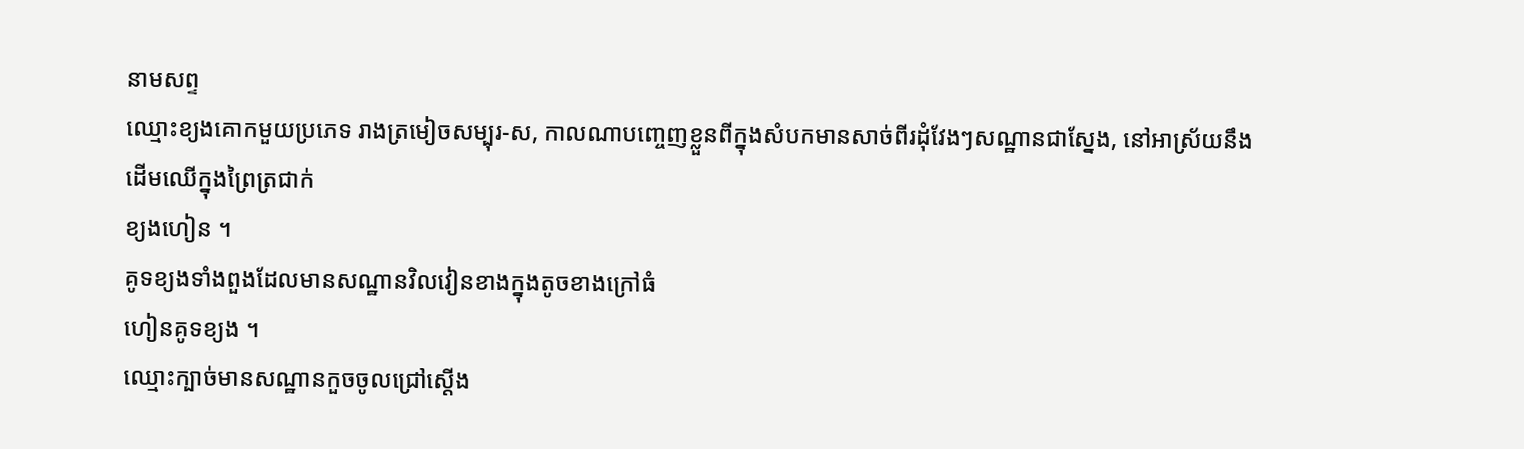នាមសព្ទ
ឈ្មោះខ្យងគោកមួយប្រភេទ រាងត្រមៀចសម្បុរ-ស, កាលណាបញ្ចេញខ្លួនពីក្នុងសំបកមានសាច់ពីរដុំវែងៗសណ្ឋានជាស្នែង, នៅអាស្រ័យនឹងដើមឈើក្នុងព្រៃត្រជាក់
ខ្យងហៀន ។
គូទខ្យងទាំងពួងដែលមានសណ្ឋានវិលវៀនខាងក្នុងតូចខាងក្រៅធំ
ហៀនគូទខ្យង ។
ឈ្មោះក្បាច់មានសណ្ឋានកួចចូលជ្រៅស្ដើង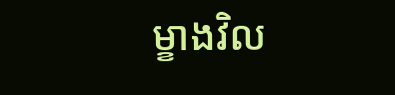ម្ខាងវិល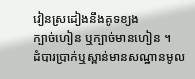វៀនស្រដៀងនឹងគូទខ្យង
ក្បាច់ហៀន ឬក្បាច់មានហៀន ។
ដំបារប្រាក់ឬស្ពាន់មានសណ្ឋានមូល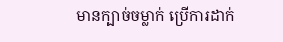មានក្បាច់ចម្លាក់ ប្រើការដាក់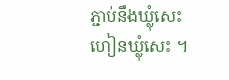ភ្ជាប់នឹងឃ្លុំសេះ
ហៀនឃ្លុំសេះ ។